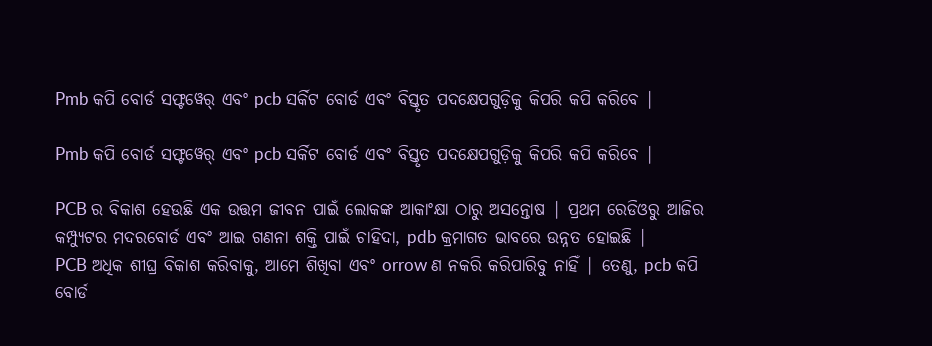Pmb କପି ବୋର୍ଡ ସଫ୍ଟୱେର୍ ଏବଂ pcb ସର୍କିଟ ବୋର୍ଡ ଏବଂ ବିସ୍ତୃତ ପଦକ୍ଷେପଗୁଡ଼ିକୁ କିପରି କପି କରିବେ |

Pmb କପି ବୋର୍ଡ ସଫ୍ଟୱେର୍ ଏବଂ pcb ସର୍କିଟ ବୋର୍ଡ ଏବଂ ବିସ୍ତୃତ ପଦକ୍ଷେପଗୁଡ଼ିକୁ କିପରି କପି କରିବେ |

PCB ର ବିକାଶ ହେଉଛି ଏକ ଉତ୍ତମ ଜୀବନ ପାଇଁ ଲୋକଙ୍କ ଆକାଂକ୍ଷା ଠାରୁ ଅସନ୍ତୋଷ | ପ୍ରଥମ ରେଡିଓରୁ ଆଜିର କମ୍ପ୍ୟୁଟର ମଦରବୋର୍ଡ ଏବଂ ଆଇ ଗଣନା ଶକ୍ତି ପାଇଁ ଚାହିଦା, pdb କ୍ରମାଗତ ଭାବରେ ଉନ୍ନତ ହୋଇଛି |
PCB ଅଧିକ ଶୀଘ୍ର ବିକାଶ କରିବାକୁ, ଆମେ ଶିଖିବା ଏବଂ orrow ଣ ନକରି କରିପାରିବୁ ନାହିଁ | ତେଣୁ, pcb କପି ବୋର୍ଡ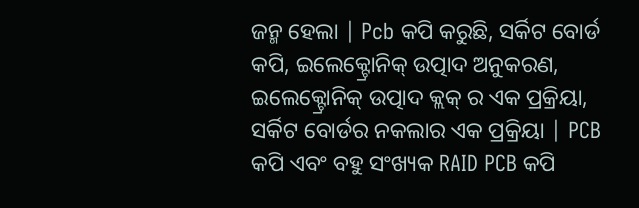ଜନ୍ମ ହେଲା | Pcb କପି କରୁଛି, ସର୍କିଟ ବୋର୍ଡ କପି, ଇଲେକ୍ଟ୍ରୋନିକ୍ ଉତ୍ପାଦ ଅନୁକରଣ, ଇଲେକ୍ଟ୍ରୋନିକ୍ ଉତ୍ପାଦ କ୍ଲକ୍ ର ଏକ ପ୍ରକ୍ରିୟା, ସର୍କିଟ ବୋର୍ଡର ନକଲାର ଏକ ପ୍ରକ୍ରିୟା | PCB କପି ଏବଂ ବହୁ ସଂଖ୍ୟକ RAID PCB କପି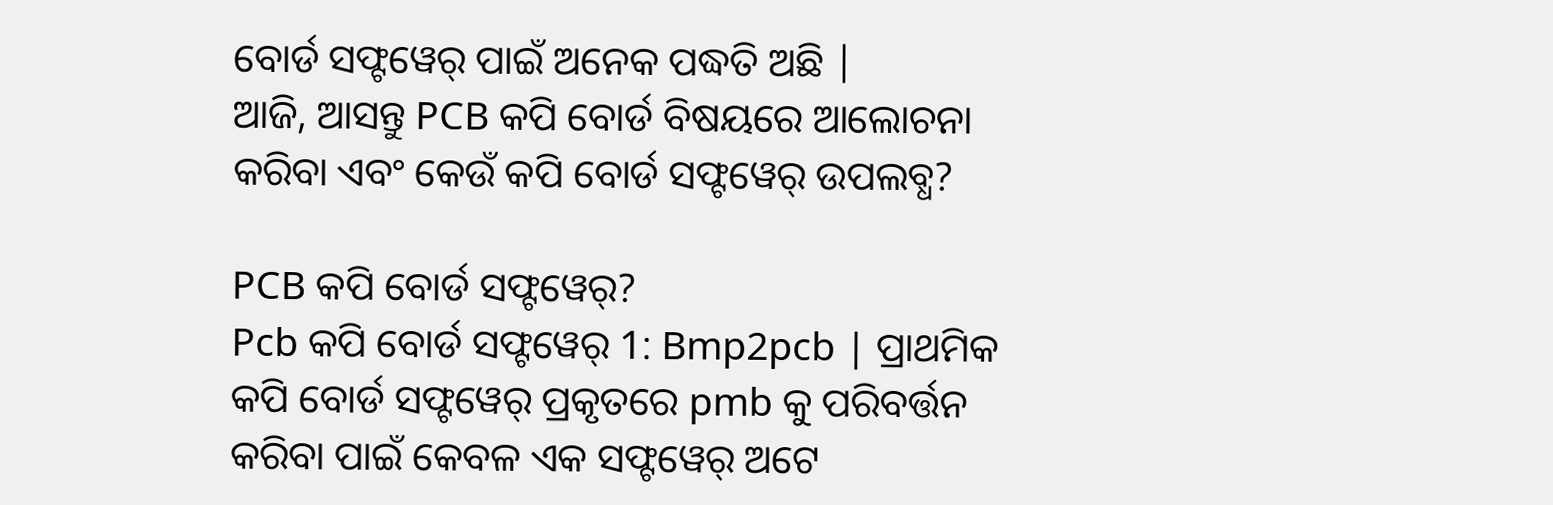ବୋର୍ଡ ସଫ୍ଟୱେର୍ ପାଇଁ ଅନେକ ପଦ୍ଧତି ଅଛି |
ଆଜି, ଆସନ୍ତୁ PCB କପି ବୋର୍ଡ ବିଷୟରେ ଆଲୋଚନା କରିବା ଏବଂ କେଉଁ କପି ବୋର୍ଡ ସଫ୍ଟୱେର୍ ଉପଲବ୍ଧ?

PCB କପି ବୋର୍ଡ ସଫ୍ଟୱେର୍?
Pcb କପି ବୋର୍ଡ ସଫ୍ଟୱେର୍ 1: Bmp2pcb | ପ୍ରାଥମିକ କପି ବୋର୍ଡ ସଫ୍ଟୱେର୍ ପ୍ରକୃତରେ pmb କୁ ପରିବର୍ତ୍ତନ କରିବା ପାଇଁ କେବଳ ଏକ ସଫ୍ଟୱେର୍ ଅଟେ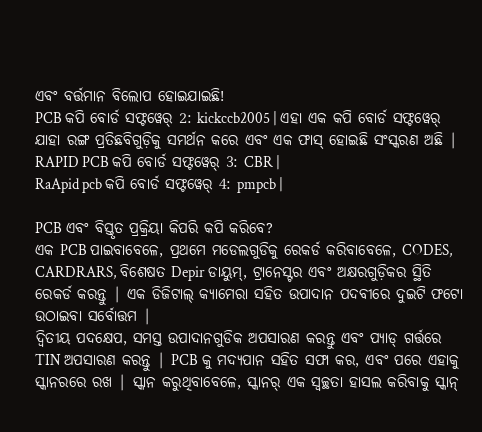ଏବଂ ବର୍ତ୍ତମାନ ବିଲୋପ ହୋଇଯାଇଛି!
PCB କପି ବୋର୍ଡ ସଫ୍ଟୱେର୍ 2: kickccb2005 | ଏହା ଏକ କପି ବୋର୍ଡ ସଫ୍ଟୱେର୍ ଯାହା ରଙ୍ଗ ପ୍ରତିଛବିଗୁଡ଼ିକୁ ସମର୍ଥନ କରେ ଏବଂ ଏକ ଫାସ୍ ହୋଇଛି ସଂସ୍କରଣ ଅଛି |
RAPID PCB କପି ବୋର୍ଡ ସଫ୍ଟୱେର୍ 3: CBR |
RaApid pcb କପି ବୋର୍ଡ ସଫ୍ଟୱେର୍ 4: pmpcb |

PCB ଏବଂ ବିସ୍ତୃତ ପ୍ରକ୍ରିୟା କିପରି କପି କରିବେ?
ଏକ PCB ପାଇବାବେଳେ, ପ୍ରଥମେ ମଡେଲଗୁଡିକୁ ରେକର୍ଡ କରିବାବେଳେ, CODES, CARDRARS, ବିଶେଷତ Depir ଡାୟୁମ୍, ଟ୍ରାନେସ୍ଟର ଏବଂ ଅକ୍ଷରଗୁଡ଼ିକର ସ୍ଥିତି ରେକର୍ଡ କରନ୍ତୁ | ଏକ ଡିଜିଟାଲ୍ କ୍ୟାମେରା ସହିତ ଉପାଦାନ ପଦବୀରେ ଦୁଇଟି ଫଟୋ ଉଠାଇବା ସର୍ବୋତ୍ତମ |
ଦ୍ୱିତୀୟ ପଦକ୍ଷେପ, ସମସ୍ତ ଉପାଦାନଗୁଡିକ ଅପସାରଣ କରନ୍ତୁ ଏବଂ ପ୍ୟାଡ୍ ଗର୍ତ୍ତରେ TIN ଅପସାରଣ କରନ୍ତୁ | PCB କୁ ମଦ୍ୟପାନ ସହିତ ସଫା କର, ଏବଂ ପରେ ଏହାକୁ ସ୍କାନରରେ ରଖ | ସ୍କାନ କରୁଥିବାବେଳେ, ସ୍କାନର୍ ଏକ ସ୍ୱଚ୍ଛତା ହାସଲ କରିବାକୁ ସ୍କାନ୍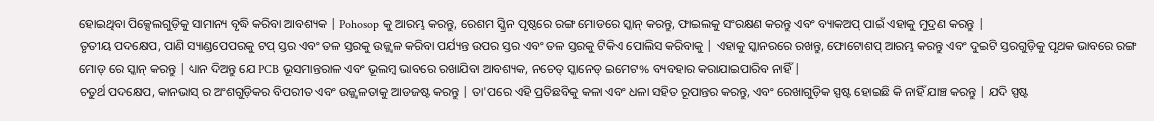ହୋଇଥିବା ପିକ୍ସେଲଗୁଡ଼ିକୁ ସାମାନ୍ୟ ବୃଦ୍ଧି କରିବା ଆବଶ୍ୟକ | Pohosop କୁ ଆରମ୍ଭ କରନ୍ତୁ, ରେଶମ ସ୍କ୍ରିନ ପୃଷ୍ଠରେ ରଙ୍ଗ ମୋଡରେ ସ୍କାନ୍ କରନ୍ତୁ, ଫାଇଲକୁ ସଂରକ୍ଷଣ କରନ୍ତୁ ଏବଂ ବ୍ୟାକଅପ୍ ପାଇଁ ଏହାକୁ ମୁଦ୍ରଣ କରନ୍ତୁ |
ତୃତୀୟ ପଦକ୍ଷେପ, ପାଣି ସ୍ୟାଣ୍ଡପେପରକୁ ଟପ୍ ସ୍ତର ଏବଂ ତଳ ସ୍ତରକୁ ଉଜ୍ଜ୍ୱଳ କରିବା ପର୍ଯ୍ୟନ୍ତ ଉପର ସ୍ତର ଏବଂ ତଳ ସ୍ତରକୁ ଟିକିଏ ପୋଲିସ କରିବାକୁ | ଏହାକୁ ସ୍କାନରରେ ରଖନ୍ତୁ, ଫୋଟୋଶପ୍ ଆରମ୍ଭ କରନ୍ତୁ ଏବଂ ଦୁଇଟି ସ୍ତରଗୁଡ଼ିକୁ ପୃଥକ ଭାବରେ ରଙ୍ଗ ମୋଡ୍ ରେ ସ୍କାନ୍ କରନ୍ତୁ | ଧ୍ୟାନ ଦିଅନ୍ତୁ ଯେ PCB ଭୂସମାନ୍ତରାଳ ଏବଂ ଭୂଲମ୍ବ ଭାବରେ ରଖାଯିବା ଆବଶ୍ୟକ, ନଚେତ୍ ସ୍କାନେଡ୍ ଇମେଟ% ବ୍ୟବହାର କରାଯାଇପାରିବ ନାହିଁ |
ଚତୁର୍ଥ ପଦକ୍ଷେପ, କାନଭାସ୍ ର ଅଂଶଗୁଡ଼ିକର ବିପରୀତ ଏବଂ ଉଜ୍ଜ୍ୱଳତାକୁ ଆଡଜଷ୍ଟ କରନ୍ତୁ | ତା'ପରେ ଏହି ପ୍ରତିଛବିକୁ କଳା ଏବଂ ଧଳା ସହିତ ରୂପାନ୍ତର କରନ୍ତୁ, ଏବଂ ରେଖାଗୁଡ଼ିକ ସ୍ପଷ୍ଟ ହୋଇଛି କି ନାହିଁ ଯାଞ୍ଚ କରନ୍ତୁ | ଯଦି ସ୍ପଷ୍ଟ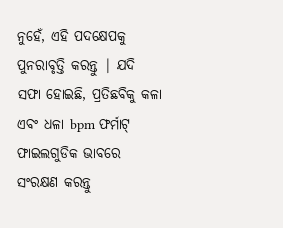ନୁହେଁ, ଏହି ପଦକ୍ଷେପକୁ ପୁନରାବୃତ୍ତି କରନ୍ତୁ | ଯଦି ସଫା ହୋଇଛି, ପ୍ରତିଛବିକୁ କଳା ଏବଂ ଧଳା bpm ଫର୍ମାଟ୍ ଫାଇଲଗୁଡିକ ଭାବରେ ସଂରକ୍ଷଣ କରନ୍ତୁ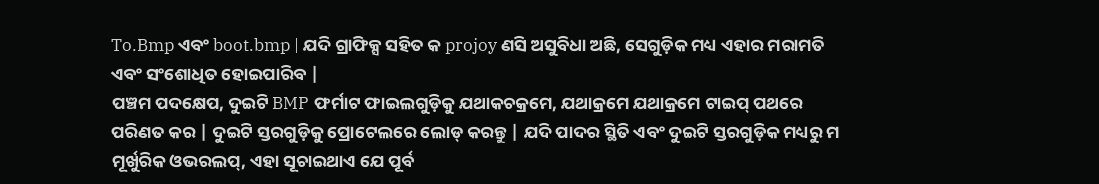To.Bmp ଏବଂ boot.bmp | ଯଦି ଗ୍ରାଫିକ୍ସ ସହିତ କ projoy ଣସି ଅସୁବିଧା ଅଛି, ସେଗୁଡ଼ିକ ମଧ୍ୟ ଏହାର ମରାମତି ଏବଂ ସଂଶୋଧିତ ହୋଇପାରିବ |
ପଞ୍ଚମ ପଦକ୍ଷେପ, ଦୁଇଟି BMP ଫର୍ମାଟ ଫାଇଲଗୁଡ଼ିକୁ ଯଥାକଚକ୍ରମେ, ଯଥାକ୍ରମେ ଯଥାକ୍ରମେ ଟାଇପ୍ ପଥରେ ପରିଣତ କର | ଦୁଇଟି ସ୍ତରଗୁଡ଼ିକୁ ପ୍ରୋଟେଲରେ ଲୋଡ୍ କରନ୍ତୁ | ଯଦି ପାଦର ସ୍ଥିତି ଏବଂ ଦୁଇଟି ସ୍ତରଗୁଡ଼ିକ ମଧ୍ୟରୁ ମ ମୂର୍ଖୁରିକ ଓଭରଲପ୍, ଏହା ସୂଚାଇଥାଏ ଯେ ପୂର୍ବ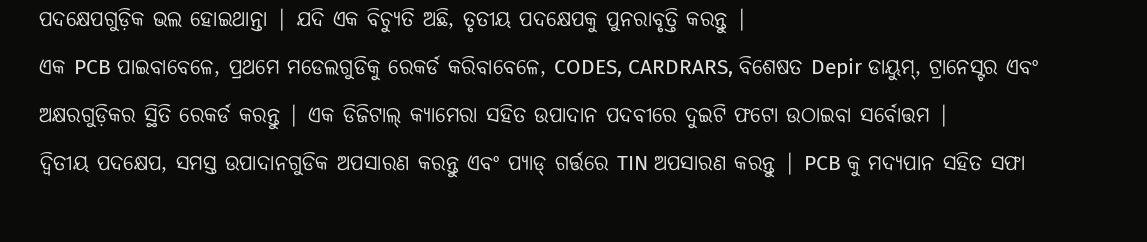ପଦକ୍ଷେପଗୁଡ଼ିକ ଭଲ ହୋଇଥାନ୍ତା | ଯଦି ଏକ ବିଚ୍ୟୁତି ଅଛି, ତୃତୀୟ ପଦକ୍ଷେପକୁ ପୁନରାବୃତ୍ତି କରନ୍ତୁ |
ଏକ PCB ପାଇବାବେଳେ, ପ୍ରଥମେ ମଡେଲଗୁଡିକୁ ରେକର୍ଡ କରିବାବେଳେ, CODES, CARDRARS, ବିଶେଷତ Depir ଡାୟୁମ୍, ଟ୍ରାନେସ୍ଟର ଏବଂ ଅକ୍ଷରଗୁଡ଼ିକର ସ୍ଥିତି ରେକର୍ଡ କରନ୍ତୁ | ଏକ ଡିଜିଟାଲ୍ କ୍ୟାମେରା ସହିତ ଉପାଦାନ ପଦବୀରେ ଦୁଇଟି ଫଟୋ ଉଠାଇବା ସର୍ବୋତ୍ତମ |
ଦ୍ୱିତୀୟ ପଦକ୍ଷେପ, ସମସ୍ତ ଉପାଦାନଗୁଡିକ ଅପସାରଣ କରନ୍ତୁ ଏବଂ ପ୍ୟାଡ୍ ଗର୍ତ୍ତରେ TIN ଅପସାରଣ କରନ୍ତୁ | PCB କୁ ମଦ୍ୟପାନ ସହିତ ସଫା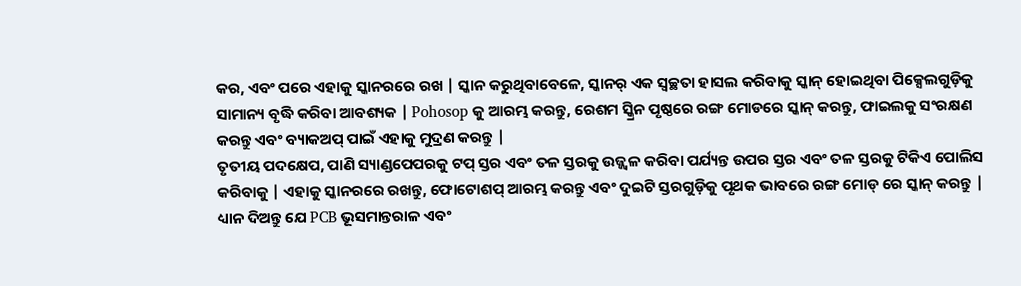କର, ଏବଂ ପରେ ଏହାକୁ ସ୍କାନରରେ ରଖ | ସ୍କାନ କରୁଥିବାବେଳେ, ସ୍କାନର୍ ଏକ ସ୍ୱଚ୍ଛତା ହାସଲ କରିବାକୁ ସ୍କାନ୍ ହୋଇଥିବା ପିକ୍ସେଲଗୁଡ଼ିକୁ ସାମାନ୍ୟ ବୃଦ୍ଧି କରିବା ଆବଶ୍ୟକ | Pohosop କୁ ଆରମ୍ଭ କରନ୍ତୁ, ରେଶମ ସ୍କ୍ରିନ ପୃଷ୍ଠରେ ରଙ୍ଗ ମୋଡରେ ସ୍କାନ୍ କରନ୍ତୁ, ଫାଇଲକୁ ସଂରକ୍ଷଣ କରନ୍ତୁ ଏବଂ ବ୍ୟାକଅପ୍ ପାଇଁ ଏହାକୁ ମୁଦ୍ରଣ କରନ୍ତୁ |
ତୃତୀୟ ପଦକ୍ଷେପ, ପାଣି ସ୍ୟାଣ୍ଡପେପରକୁ ଟପ୍ ସ୍ତର ଏବଂ ତଳ ସ୍ତରକୁ ଉଜ୍ଜ୍ୱଳ କରିବା ପର୍ଯ୍ୟନ୍ତ ଉପର ସ୍ତର ଏବଂ ତଳ ସ୍ତରକୁ ଟିକିଏ ପୋଲିସ କରିବାକୁ | ଏହାକୁ ସ୍କାନରରେ ରଖନ୍ତୁ, ଫୋଟୋଶପ୍ ଆରମ୍ଭ କରନ୍ତୁ ଏବଂ ଦୁଇଟି ସ୍ତରଗୁଡ଼ିକୁ ପୃଥକ ଭାବରେ ରଙ୍ଗ ମୋଡ୍ ରେ ସ୍କାନ୍ କରନ୍ତୁ | ଧ୍ୟାନ ଦିଅନ୍ତୁ ଯେ PCB ଭୂସମାନ୍ତରାଳ ଏବଂ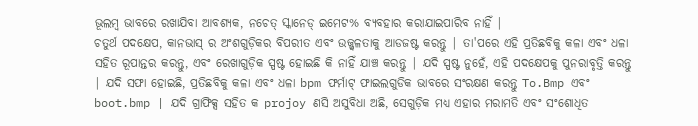ଭୂଲମ୍ବ ଭାବରେ ରଖାଯିବା ଆବଶ୍ୟକ, ନଚେତ୍ ସ୍କାନେଡ୍ ଇମେଟ% ବ୍ୟବହାର କରାଯାଇପାରିବ ନାହିଁ |
ଚତୁର୍ଥ ପଦକ୍ଷେପ, କାନଭାସ୍ ର ଅଂଶଗୁଡ଼ିକର ବିପରୀତ ଏବଂ ଉଜ୍ଜ୍ୱଳତାକୁ ଆଡଜଷ୍ଟ କରନ୍ତୁ | ତା'ପରେ ଏହି ପ୍ରତିଛବିକୁ କଳା ଏବଂ ଧଳା ସହିତ ରୂପାନ୍ତର କରନ୍ତୁ, ଏବଂ ରେଖାଗୁଡ଼ିକ ସ୍ପଷ୍ଟ ହୋଇଛି କି ନାହିଁ ଯାଞ୍ଚ କରନ୍ତୁ | ଯଦି ସ୍ପଷ୍ଟ ନୁହେଁ, ଏହି ପଦକ୍ଷେପକୁ ପୁନରାବୃତ୍ତି କରନ୍ତୁ | ଯଦି ସଫା ହୋଇଛି, ପ୍ରତିଛବିକୁ କଳା ଏବଂ ଧଳା bpm ଫର୍ମାଟ୍ ଫାଇଲଗୁଡିକ ଭାବରେ ସଂରକ୍ଷଣ କରନ୍ତୁ To.Bmp ଏବଂ boot.bmp | ଯଦି ଗ୍ରାଫିକ୍ସ ସହିତ କ projoy ଣସି ଅସୁବିଧା ଅଛି, ସେଗୁଡ଼ିକ ମଧ୍ୟ ଏହାର ମରାମତି ଏବଂ ସଂଶୋଧିତ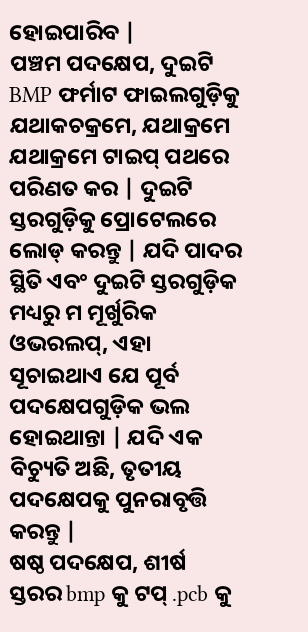ହୋଇପାରିବ |
ପଞ୍ଚମ ପଦକ୍ଷେପ, ଦୁଇଟି BMP ଫର୍ମାଟ ଫାଇଲଗୁଡ଼ିକୁ ଯଥାକଚକ୍ରମେ, ଯଥାକ୍ରମେ ଯଥାକ୍ରମେ ଟାଇପ୍ ପଥରେ ପରିଣତ କର | ଦୁଇଟି ସ୍ତରଗୁଡ଼ିକୁ ପ୍ରୋଟେଲରେ ଲୋଡ୍ କରନ୍ତୁ | ଯଦି ପାଦର ସ୍ଥିତି ଏବଂ ଦୁଇଟି ସ୍ତରଗୁଡ଼ିକ ମଧ୍ୟରୁ ମ ମୂର୍ଖୁରିକ ଓଭରଲପ୍, ଏହା ସୂଚାଇଥାଏ ଯେ ପୂର୍ବ ପଦକ୍ଷେପଗୁଡ଼ିକ ଭଲ ହୋଇଥାନ୍ତା | ଯଦି ଏକ ବିଚ୍ୟୁତି ଅଛି, ତୃତୀୟ ପଦକ୍ଷେପକୁ ପୁନରାବୃତ୍ତି କରନ୍ତୁ |
ଷଷ୍ଠ ପଦକ୍ଷେପ, ଶୀର୍ଷ ସ୍ତରର bmp କୁ ଟପ୍ .pcb କୁ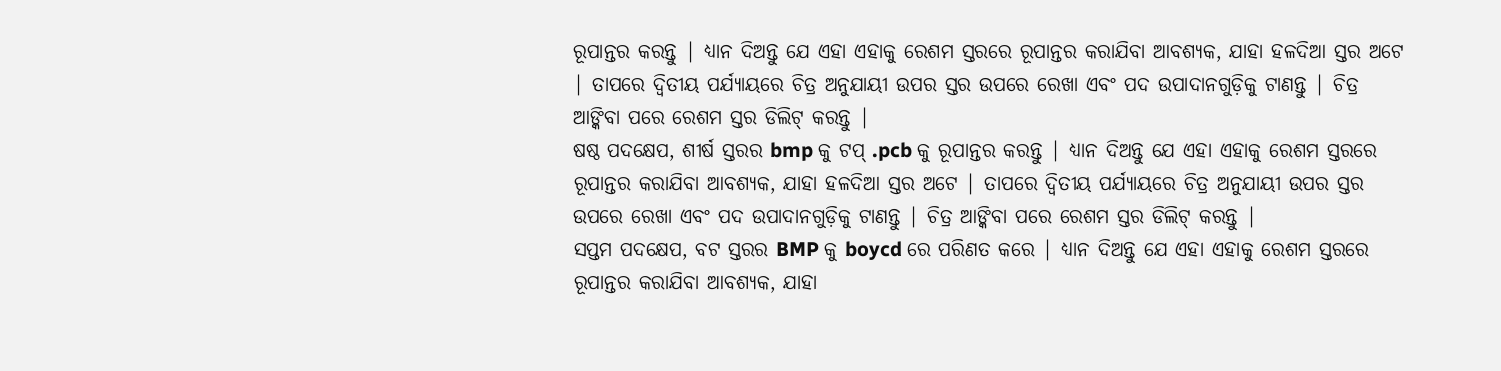ରୂପାନ୍ତର କରନ୍ତୁ | ଧ୍ୟାନ ଦିଅନ୍ତୁ ଯେ ଏହା ଏହାକୁ ରେଶମ ସ୍ତରରେ ରୂପାନ୍ତର କରାଯିବା ଆବଶ୍ୟକ, ଯାହା ହଳଦିଆ ସ୍ତର ଅଟେ | ତାପରେ ଦ୍ୱିତୀୟ ପର୍ଯ୍ୟାୟରେ ଚିତ୍ର ଅନୁଯାୟୀ ଉପର ସ୍ତର ଉପରେ ରେଖା ଏବଂ ପଦ ଉପାଦାନଗୁଡ଼ିକୁ ଟାଣନ୍ତୁ | ଚିତ୍ର ଆଙ୍କିବା ପରେ ରେଶମ ସ୍ତର ଡିଲିଟ୍ କରନ୍ତୁ |
ଷଷ୍ଠ ପଦକ୍ଷେପ, ଶୀର୍ଷ ସ୍ତରର bmp କୁ ଟପ୍ .pcb କୁ ରୂପାନ୍ତର କରନ୍ତୁ | ଧ୍ୟାନ ଦିଅନ୍ତୁ ଯେ ଏହା ଏହାକୁ ରେଶମ ସ୍ତରରେ ରୂପାନ୍ତର କରାଯିବା ଆବଶ୍ୟକ, ଯାହା ହଳଦିଆ ସ୍ତର ଅଟେ | ତାପରେ ଦ୍ୱିତୀୟ ପର୍ଯ୍ୟାୟରେ ଚିତ୍ର ଅନୁଯାୟୀ ଉପର ସ୍ତର ଉପରେ ରେଖା ଏବଂ ପଦ ଉପାଦାନଗୁଡ଼ିକୁ ଟାଣନ୍ତୁ | ଚିତ୍ର ଆଙ୍କିବା ପରେ ରେଶମ ସ୍ତର ଡିଲିଟ୍ କରନ୍ତୁ |
ସପ୍ତମ ପଦକ୍ଷେପ, ବଟ ସ୍ତରର BMP କୁ boycd ରେ ପରିଣତ କରେ | ଧ୍ୟାନ ଦିଅନ୍ତୁ ଯେ ଏହା ଏହାକୁ ରେଶମ ସ୍ତରରେ ରୂପାନ୍ତର କରାଯିବା ଆବଶ୍ୟକ, ଯାହା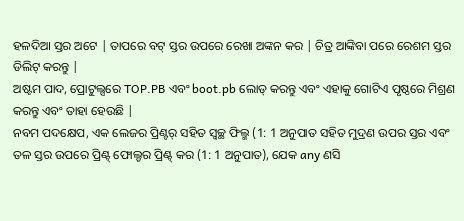ହଳଦିଆ ସ୍ତର ଅଟେ | ତାପରେ ବଟ୍ ସ୍ତର ଉପରେ ରେଖା ଅଙ୍କନ କର | ଚିତ୍ର ଆଙ୍କିବା ପରେ ରେଶମ ସ୍ତର ଡିଲିଟ୍ କରନ୍ତୁ |
ଅଷ୍ଟମ ପାଦ, ପ୍ରୋଟୁଲ୍ସରେ TOP.PB ଏବଂ boot.pb ଲୋଡ୍ କରନ୍ତୁ ଏବଂ ଏହାକୁ ଗୋଟିଏ ପୃଷ୍ଠରେ ମିଶ୍ରଣ କରନ୍ତୁ ଏବଂ ତାହା ହେଉଛି |
ନବମ ପଦକ୍ଷେପ, ଏକ ଲେଜର ପ୍ରିଣ୍ଟର୍ ସହିତ ସ୍ୱଚ୍ଛ ଫିଲ୍ମ (1: 1 ଅନୁପାତ ସହିତ ମୁଦ୍ରଣ ଉପର ସ୍ତର ଏବଂ ତଳ ସ୍ତର ଉପରେ ପ୍ରିଣ୍ଟ୍ ଫୋଲ୍ଡର ପ୍ରିଣ୍ଟ୍ କର (1: 1 ଅନୁପାତ), ଯେକ any ଣସି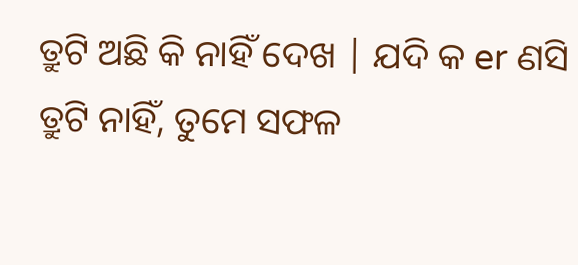ତ୍ରୁଟି ଅଛି କି ନାହିଁ ଦେଖ | ଯଦି କ er ଣସି ତ୍ରୁଟି ନାହିଁ, ତୁମେ ସଫଳ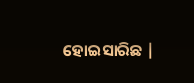ହୋଇସାରିଛ |